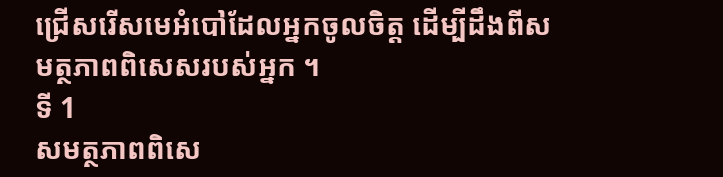ជ្រើសរើសមេអំបៅដែលអ្នកចូលចិត្ត ដើម្បីដឹងពីសមត្ថភាពពិសេសរបស់អ្នក ។
ទី 1
សមត្ថភាពពិសេ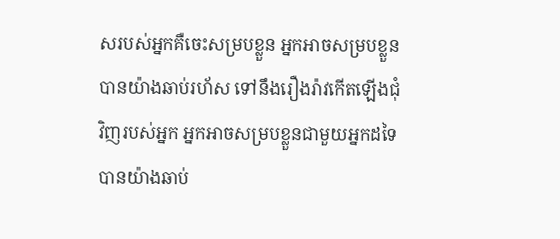សរបស់អ្នកគឺចេះសម្របខ្លួន អ្នកអាចសម្របខ្លួនបានយ៉ាងឆាប់រហ័ស ទៅនឹងរឿងរ៉ាវកើតឡើងជុំវិញរបស់អ្នក អ្នកអាចសម្របខ្លួនជាមួយអ្នកដទៃបានយ៉ាងឆាប់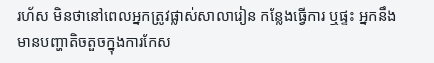រហ័ស មិនថានៅពេលអ្នកត្រូវផ្លាស់សាលារៀន កន្លែងធ្វើការ ឬផ្ទះ អ្នកនឹងមានបញ្ហាតិចតួចក្នុងការកែស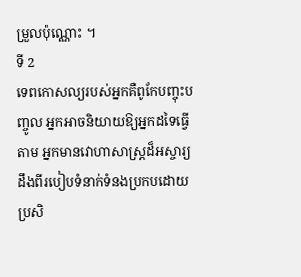ម្រួលប៉ុណ្ណោះ ។
ទី 2
ទេពកោសល្យរបស់អ្នកគឺពូកែបញ្ចុះបញ្ចូល អ្នកអាចនិយាយឱ្យអ្នកដទៃធ្វើតាម អ្នកមានវោហាសាស្ត្រដ៏អស្ចារ្យ ដឹងពីរបៀបទំនាក់ទំនងប្រកបដោយប្រសិ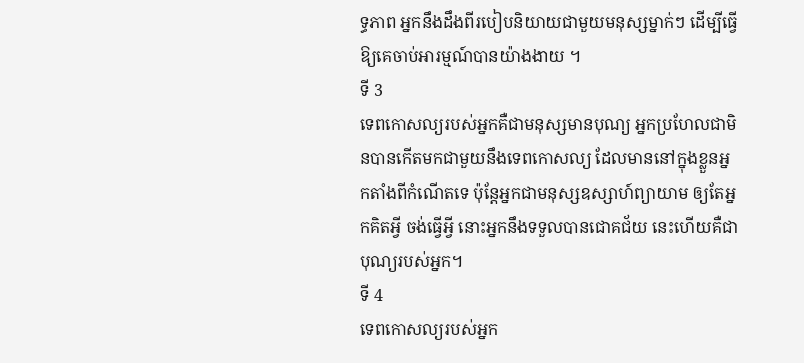ទ្ធភាព អ្នកនឹងដឹងពីរបៀបនិយាយជាមួយមនុស្សម្នាក់ៗ ដើម្បីធ្វើឱ្យគេចាប់អារម្មណ៍បានយ៉ាងងាយ ។
ទី 3
ទេពកោសល្យរបស់អ្នកគឺជាមនុស្សមានបុណ្យ អ្នកប្រហែលជាមិនបានកើតមកជាមួយនឹងទេពកោសល្យ ដែលមាននៅក្នុងខ្លួនអ្នកតាំងពីកំណើតទេ ប៉ុន្តែអ្នកជាមនុស្សឧស្សាហ៍ព្យាយាម ឲ្យតែអ្នកគិតអ្វី ចង់ធ្វើអ្វី នោះអ្នកនឹងទទួលបានជោគជ័យ នេះហើយគឺជាបុណ្យរបស់អ្នក។
ទី 4
ទេពកោសល្យរបស់អ្នក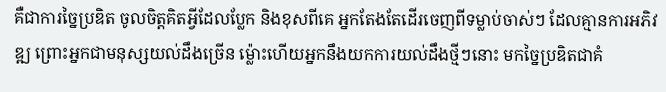គឺជាការច្នៃប្រឌិត ចូលចិត្តគិតអ្វីដែលប្លែក និងខុសពីគេ អ្នកតែងតែដើរចេញពីទម្លាប់ចាស់ៗ ដែលគ្មានការអភិវឌ្ឍ ព្រោះអ្នកជាមនុស្សយល់ដឹងច្រើន ម្ល៉ោះហើយអ្នកនឹងយកការយល់ដឹងថ្មីៗនោះ មកច្នៃប្រឌិតជាគំ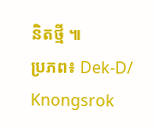និតថ្មី ៕
ប្រភព៖ Dek-D/ Knongsrok